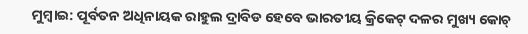ମୁମ୍ବାଇ: ପୂର୍ବତନ ଅଧିନାୟକ ରାହୁଲ ଦ୍ରାବିଡ ହେବେ ଭାରତୀୟ କ୍ରିକେଟ୍ ଦଳର ମୁଖ୍ୟ କୋଚ୍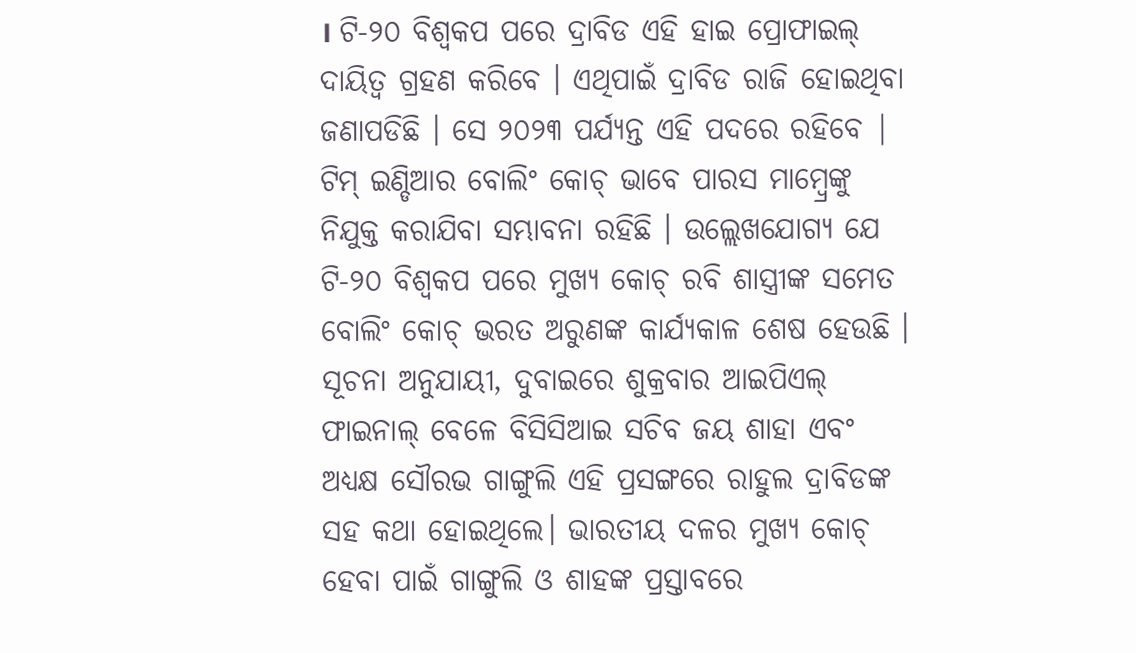। ଟି-୨୦ ବିଶ୍ୱକପ ପରେ ଦ୍ରାବିଡ ଏହି ହାଇ ପ୍ରୋଫାଇଲ୍ ଦାୟିତ୍ବ ଗ୍ରହଣ କରିବେ । ଏଥିପାଇଁ ଦ୍ରାବିଡ ରାଜି ହୋଇଥିବା ଜଣାପଡିଛି । ସେ ୨୦୨୩ ପର୍ଯ୍ୟନ୍ତ ଏହି ପଦରେ ରହିବେ | ଟିମ୍ ଇଣ୍ଡିଆର ବୋଲିଂ କୋଚ୍ ଭାବେ ପାରସ ମାମ୍ବ୍ରେଙ୍କୁ ନିଯୁକ୍ତ କରାଯିବା ସମ୍ଭାବନା ରହିଛି । ଉଲ୍ଲେଖଯୋଗ୍ୟ ଯେ ଟି-୨୦ ବିଶ୍ୱକପ ପରେ ମୁଖ୍ୟ କୋଚ୍ ରବି ଶାସ୍ତ୍ରୀଙ୍କ ସମେତ ବୋଲିଂ କୋଚ୍ ଭରତ ଅରୁଣଙ୍କ କାର୍ଯ୍ୟକାଳ ଶେଷ ହେଉଛି ।
ସୂଚନା ଅନୁଯାୟୀ, ଦୁବାଇରେ ଶୁକ୍ରବାର ଆଇପିଏଲ୍ ଫାଇନାଲ୍ ବେଳେ ବିସିସିଆଇ ସଚିବ ଜୟ ଶାହା ଏବଂ ଅଧ୍ୟକ୍ଷ ସୌରଭ ଗାଙ୍ଗୁଲି ଏହି ପ୍ରସଙ୍ଗରେ ରାହୁଲ ଦ୍ରାବିଡଙ୍କ ସହ କଥା ହୋଇଥିଲେ। ଭାରତୀୟ ଦଳର ମୁଖ୍ୟ କୋଚ୍ ହେବା ପାଇଁ ଗାଙ୍ଗୁଲି ଓ ଶାହଙ୍କ ପ୍ରସ୍ତାବରେ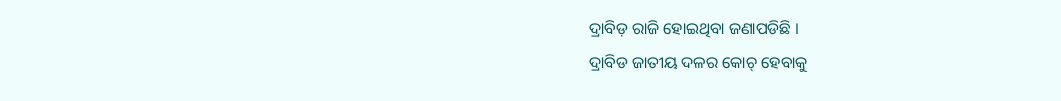ଦ୍ରାବିଡ଼ ରାଜି ହୋଇଥିବା ଜଣାପଡିଛି ।
ଦ୍ରାବିଡ ଜାତୀୟ ଦଳର କୋଚ୍ ହେବାକୁ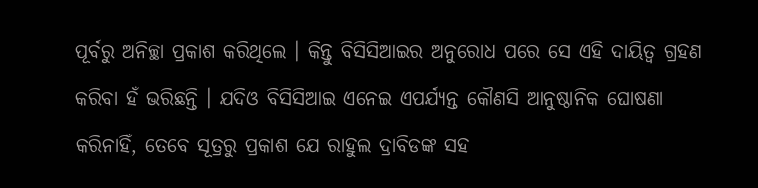ପୂର୍ବରୁ ଅନିଚ୍ଛା ପ୍ରକାଶ କରିଥିଲେ । କିନ୍ତୁ ବିସିସିଆଇର ଅନୁରୋଧ ପରେ ସେ ଏହି ଦାୟିତ୍ୱ ଗ୍ରହଣ କରିବା ହଁ ଭରିଛନ୍ତି । ଯଦିଓ ବିସିସିଆଇ ଏନେଇ ଏପର୍ଯ୍ୟନ୍ତ କୌଣସି ଆନୁଷ୍ଠାନିକ ଘୋଷଣା କରିନାହିଁ, ତେବେ ସୂତ୍ରରୁ ପ୍ରକାଶ ଯେ ରାହୁଲ ଦ୍ରାବିଡଙ୍କ ସହ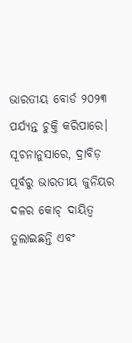ଭାରତୀୟ ବୋର୍ଡ ୨୦୨୩ ପର୍ଯ୍ୟନ୍ତ ଚୁକ୍ତି କରିପାରେ। ସୂଚନାନୁସାରେ, ଦ୍ରାବିଡ଼ ପୂର୍ବରୁ ଭାରତୀୟ ଜୁନିୟର ଦଳର କୋଚ୍ ଦାୟିତ୍ବ ତୁଲାଇଛନ୍ତି ଏବଂ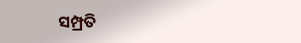ସମ୍ପ୍ରତି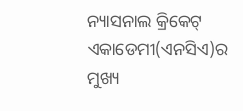ନ୍ୟାସନାଲ କ୍ରିକେଟ୍ ଏକାଡେମୀ(ଏନସିଏ)ର ମୁଖ୍ୟ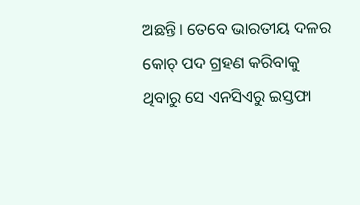ଅଛନ୍ତି। ତେବେ ଭାରତୀୟ ଦଳର କୋଚ୍ ପଦ ଗ୍ରହଣ କରିବାକୁ ଥିବାରୁ ସେ ଏନସିଏରୁ ଇସ୍ତଫା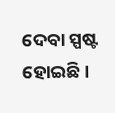ଦେବା ସ୍ପଷ୍ଟ ହୋଇଛି ।